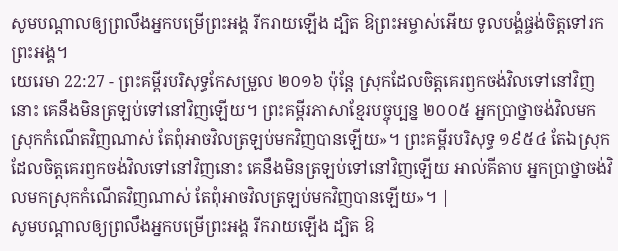សូមបណ្ដាលឲ្យព្រលឹងអ្នកបម្រើព្រះអង្គ រីករាយឡើង ដ្បិត ឱព្រះអម្ចាស់អើយ ទូលបង្គំផ្ចង់ចិត្តទៅរកព្រះអង្គ។
យេរេមា 22:27 - ព្រះគម្ពីរបរិសុទ្ធកែសម្រួល ២០១៦ ប៉ុន្តែ ស្រុកដែលចិត្តគេរឭកចង់វិលទៅនៅវិញនោះ គេនឹងមិនត្រឡប់ទៅនៅវិញឡើយ។ ព្រះគម្ពីរភាសាខ្មែរបច្ចុប្បន្ន ២០០៥ អ្នកប្រាថ្នាចង់វិលមកស្រុកកំណើតវិញណាស់ តែពុំអាចវិលត្រឡប់មកវិញបានឡើយ»។ ព្រះគម្ពីរបរិសុទ្ធ ១៩៥៤ តែឯស្រុកដែលចិត្តគេរឭកចង់វិលទៅនៅវិញនោះ គេនឹងមិនត្រឡប់ទៅនៅវិញឡើយ អាល់គីតាប អ្នកប្រាថ្នាចង់វិលមកស្រុកកំណើតវិញណាស់ តែពុំអាចវិលត្រឡប់មកវិញបានឡើយ»។ |
សូមបណ្ដាលឲ្យព្រលឹងអ្នកបម្រើព្រះអង្គ រីករាយឡើង ដ្បិត ឱ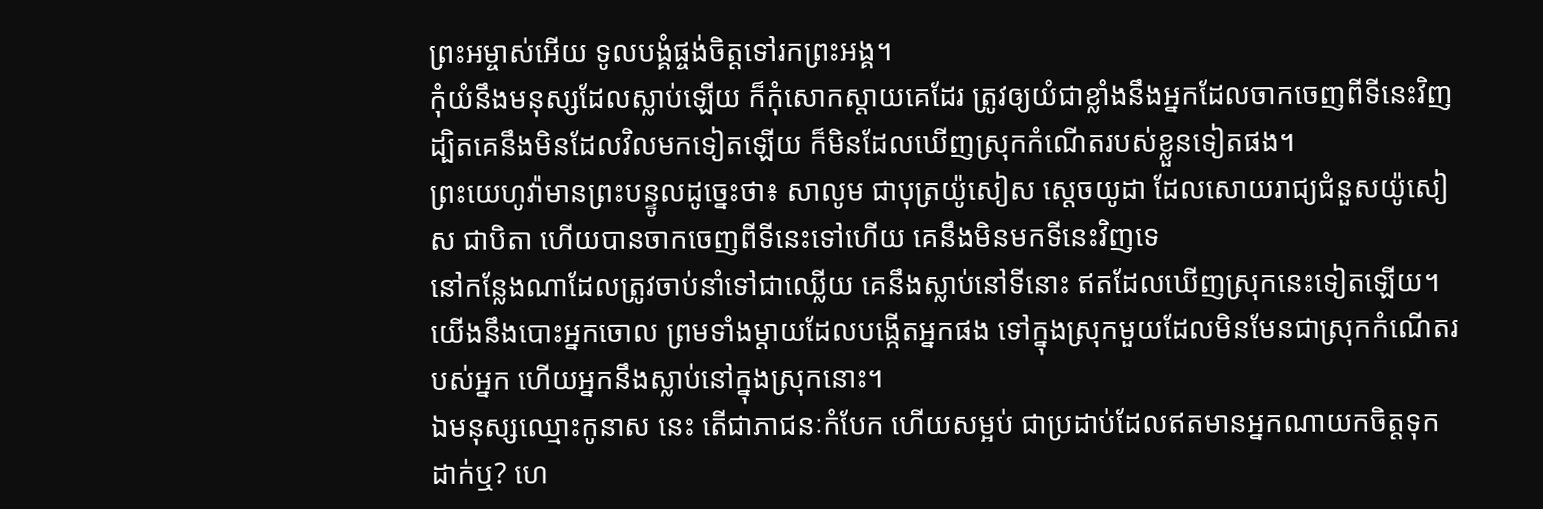ព្រះអម្ចាស់អើយ ទូលបង្គំផ្ចង់ចិត្តទៅរកព្រះអង្គ។
កុំយំនឹងមនុស្សដែលស្លាប់ឡើយ ក៏កុំសោកស្តាយគេដែរ ត្រូវឲ្យយំជាខ្លាំងនឹងអ្នកដែលចាកចេញពីទីនេះវិញ ដ្បិតគេនឹងមិនដែលវិលមកទៀតឡើយ ក៏មិនដែលឃើញស្រុកកំណើតរបស់ខ្លួនទៀតផង។
ព្រះយេហូវ៉ាមានព្រះបន្ទូលដូច្នេះថា៖ សាលូម ជាបុត្រយ៉ូសៀស ស្តេចយូដា ដែលសោយរាជ្យជំនួសយ៉ូសៀស ជាបិតា ហើយបានចាកចេញពីទីនេះទៅហើយ គេនឹងមិនមកទីនេះវិញទេ
នៅកន្លែងណាដែលត្រូវចាប់នាំទៅជាឈ្លើយ គេនឹងស្លាប់នៅទីនោះ ឥតដែលឃើញស្រុកនេះទៀតឡើយ។
យើងនឹងបោះអ្នកចោល ព្រមទាំងម្តាយដែលបង្កើតអ្នកផង ទៅក្នុងស្រុកមួយដែលមិនមែនជាស្រុកកំណើតរបស់អ្នក ហើយអ្នកនឹងស្លាប់នៅក្នុងស្រុកនោះ។
ឯមនុស្សឈ្មោះកូនាស នេះ តើជាភាជនៈកំបែក ហើយសម្អប់ ជាប្រដាប់ដែលឥតមានអ្នកណាយកចិត្តទុកដាក់ឬ? ហេ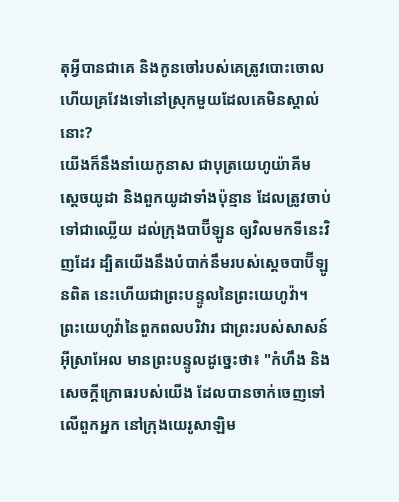តុអ្វីបានជាគេ និងកូនចៅរបស់គេត្រូវបោះចោល ហើយគ្រវែងទៅនៅស្រុកមួយដែលគេមិនស្គាល់នោះ?
យើងក៏នឹងនាំយេកូនាស ជាបុត្រយេហូយ៉ាគីម ស្តេចយូដា និងពួកយូដាទាំងប៉ុន្មាន ដែលត្រូវចាប់ទៅជាឈ្លើយ ដល់ក្រុងបាប៊ីឡូន ឲ្យវិលមកទីនេះវិញដែរ ដ្បិតយើងនឹងបំបាក់នឹមរបស់ស្តេចបាប៊ីឡូនពិត នេះហើយជាព្រះបន្ទូលនៃព្រះយេហូវ៉ា។
ព្រះយេហូវ៉ានៃពួកពលបរិវារ ជាព្រះរបស់សាសន៍អ៊ីស្រាអែល មានព្រះបន្ទូលដូច្នេះថា៖ "កំហឹង និងសេចក្ដីក្រោធរបស់យើង ដែលបានចាក់ចេញទៅលើពួកអ្នក នៅក្រុងយេរូសាឡិម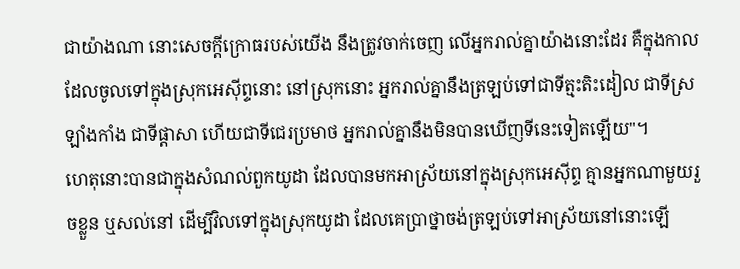ជាយ៉ាងណា នោះសេចក្ដីក្រោធរបស់យើង នឹងត្រូវចាក់ចេញ លើអ្នករាល់គ្នាយ៉ាងនោះដែរ គឺក្នុងកាលដែលចូលទៅក្នុងស្រុកអេស៊ីព្ទនោះ នៅស្រុកនោះ អ្នករាល់គ្នានឹងត្រឡប់ទៅជាទីត្មះតិះដៀល ជាទីស្រឡាំងកាំង ជាទីផ្ដាសា ហើយជាទីជេរប្រមាថ អ្នករាល់គ្នានឹងមិនបានឃើញទីនេះទៀតឡើយ"។
ហេតុនោះបានជាក្នុងសំណល់ពួកយូដា ដែលបានមកអាស្រ័យនៅក្នុងស្រុកអេស៊ីព្ទ គ្មានអ្នកណាមួយរួចខ្លួន ឬសល់នៅ ដើម្បីវិលទៅក្នុងស្រុកយូដា ដែលគេប្រាថ្នាចង់ត្រឡប់ទៅអាស្រ័យនៅនោះឡើ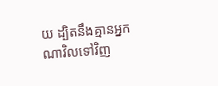យ ដ្បិតនឹងគ្មានអ្នកណាវិលទៅវិញ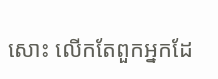សោះ លើកតែពួកអ្នកដែ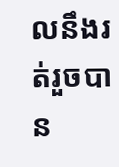លនឹងរត់រួចបាន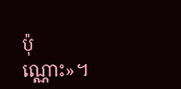ប៉ុណ្ណោះ»។